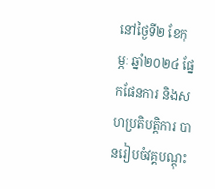នៅថ្ងៃទី២ ខែកុម្ភៈ ឆ្នាំ២០២៤ ផ្នែកផែនការ និងសហប្រតិបត្តិការ បានរៀបចំវគ្គបណ្តុះ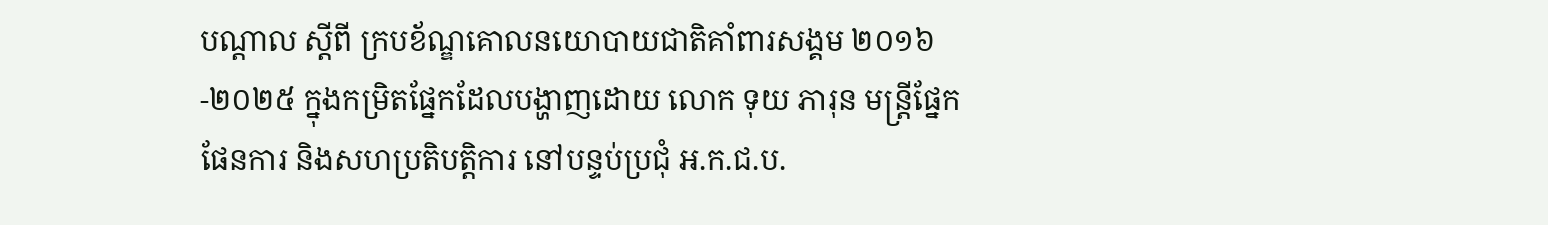បណ្តាល ស្តីពី ក្របខ័ណ្ឌគោលនយោបាយជាតិគាំពារសង្គម ២០១៦-២០២៥ ក្នុងកម្រិតផ្នែកដែលបង្ហាញដោយ លោក ទុយ ភារុន មន្រ្តីផ្នែកផែនការ និងសហប្រតិបត្តិការ នៅបន្ទប់ប្រជុំ អ.ក.ជ.ប.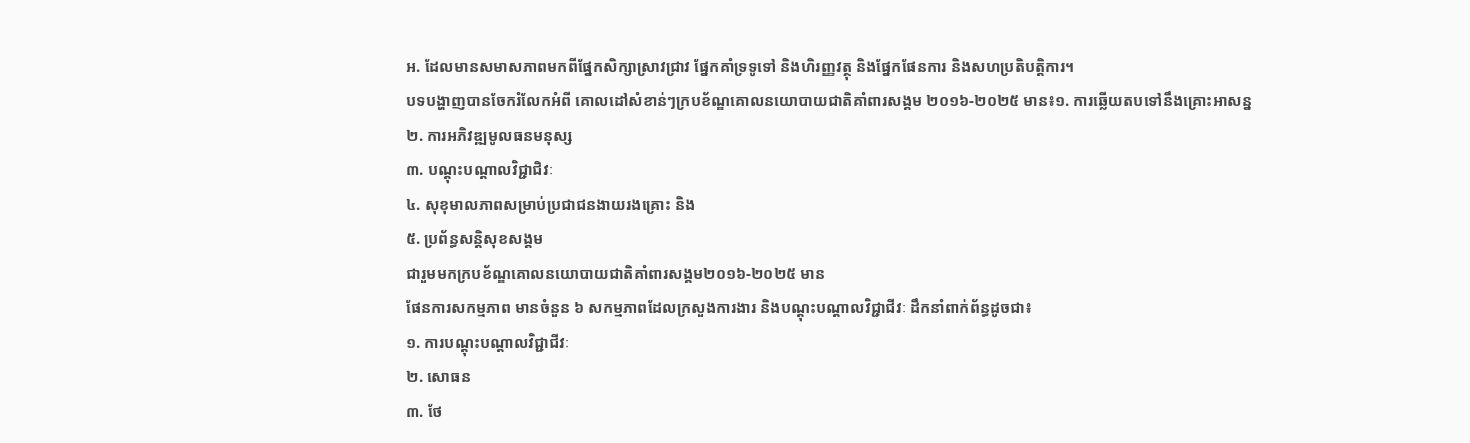អ. ដែលមានសមាសភាពមកពីផ្នែកសិក្សាស្រាវជ្រាវ ផ្នែកគាំទ្រទូទៅ និងហិរញ្ញវត្ថុ និងផ្នែកផែនការ និងសហប្រតិបត្តិការ។
បទបង្ហាញបានចែករំលែកអំពី គោលដៅសំខាន់ៗក្របខ័ណ្ឌគោលនយោបាយជាតិគាំពារសង្គម ២០១៦-២០២៥ មាន៖១. ការឆ្លើយតបទៅនឹងគ្រោះអាសន្ន
២. ការអភិវឌ្ឍមូលធនមនុស្ស
៣. បណ្តុះបណ្តាលវិជ្ជាជិវៈ
៤. សុខុមាលភាពសម្រាប់ប្រជាជនងាយរងគ្រោះ និង
៥. ប្រព័ន្ធសន្តិសុខសង្គម
ជារួមមកក្របខ័ណ្ឌគោលនយោបាយជាតិគាំពារសង្គម២០១៦-២០២៥ មាន
ផែនការសកម្មភាព មានចំនួន ៦ សកម្មភាពដែលក្រសួងការងារ និងបណ្តុះបណ្តាលវិជ្ជាជីវៈ ដឹកនាំពាក់ព័ន្ធដូចជា៖
១. ការបណ្តុះបណ្តាលវិជ្ជាជីវៈ
២. សោធន
៣. ថែ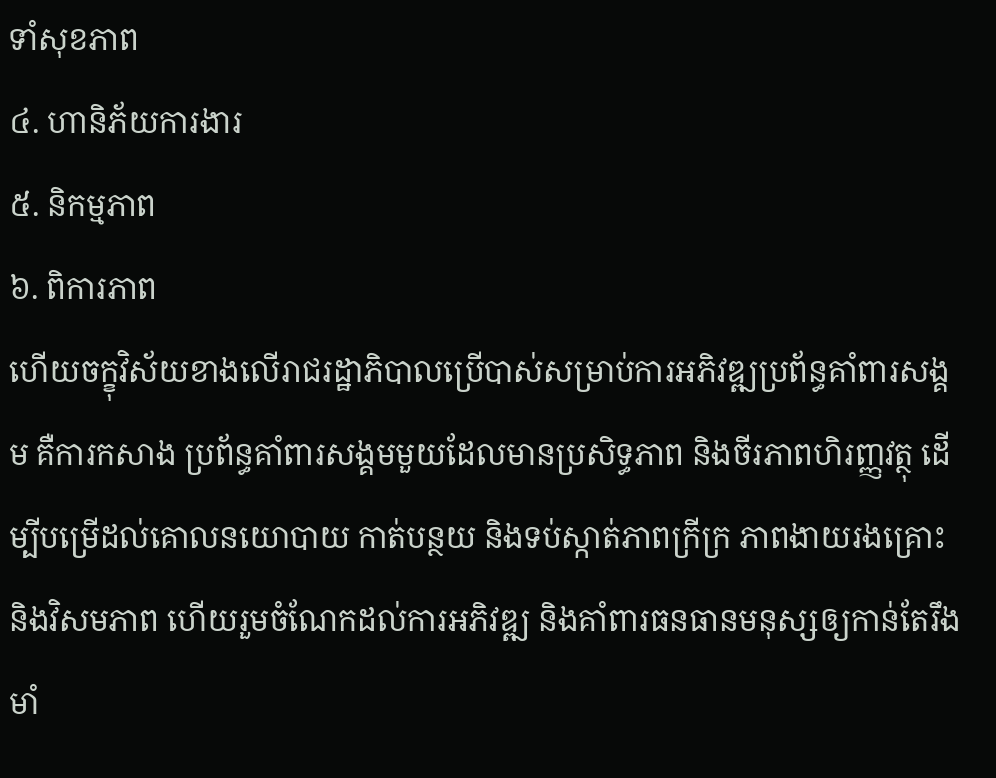ទាំសុខភាព
៤. ហានិភ័យការងារ
៥. និកម្មភាព
៦. ពិការភាព
ហើយចក្ខុវិស័យខាងលើរាជរដ្ឋាភិបាលប្រើបាស់សម្រាប់ការអភិវឌ្ឍប្រព័ន្ធគាំពារសង្គម គឺការកសាង ប្រព័ន្ធគាំពារសង្គមមួយដែលមានប្រសិទ្ធភាព និងចីរភាពហិរញ្ញវត្ថុ ដើម្បីបម្រើដល់គោលនយោបាយ កាត់បន្ថយ និងទប់ស្កាត់ភាពក្រីក្រ ភាពងាយរងគ្រោះ និងវិសមភាព ហើយរួមចំណែកដល់ការអភិវឌ្ឍ និងគាំពារធនធានមនុស្សឲ្យកាន់តែរឹងមាំ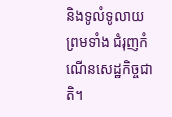និងទូលំទូលាយ ព្រមទាំង ជំរុញកំណើនសេដ្ឋកិច្ចជាតិ។